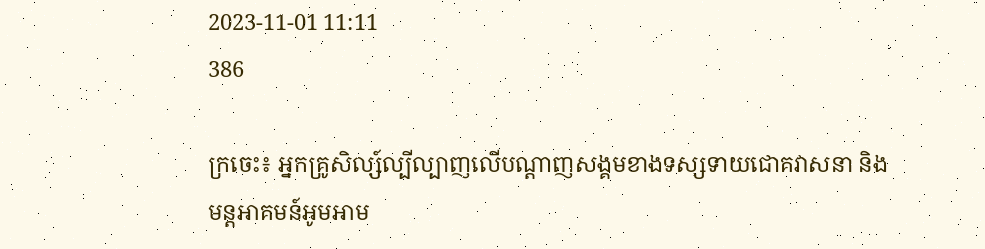2023-11-01 11:11
386

ក្រចេះ៖ អ្នកគ្រូសិល្ស៍ល្បីល្បាញលើបណ្តាញសង្គមខាងទស្សទាយជោគវាសនា និងមន្តអាគមន៍អូមអាម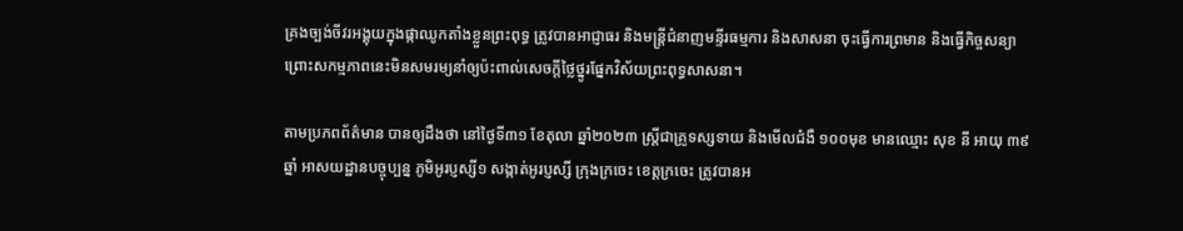គ្រងច្បង់ចីវរអង្គុយក្នុងផ្កាឈូកតាំងខ្លួនព្រះពុទ្ធ ត្រូវបានអាជ្ញាធរ និងមន្ត្រីជំនាញមន្ទីរធម្មការ និងសាសនា ចុះធ្វើការព្រមាន និងធ្វើកិច្ចសន្យា ព្រោះសកម្មភាពនេះមិនសមរម្យនាំឲ្យប៉ះពាល់សេចក្តីថ្លៃថ្នូរផ្នែកវិស័យព្រះពុទ្ធសាសនា។

តាមប្រភពព័ត៌មាន បានឲ្យដឹងថា នៅថ្ងៃទី៣១ ខែតុលា ឆ្នាំ២០២៣ ស្ត្រីជាគ្រូទស្សទាយ និងមើលជំងឺ ១០០មុខ មានឈ្មោះ សុខ នី អាយុ ៣៩ឆ្នាំ អាសយដ្ឋានបច្ចុប្បន្ន ភូមិអូរប្ញស្សី១ សង្កាត់អូរប្ញស្សី ក្រុងក្រចេះ ខេត្តក្រចេះ ត្រូវបានអ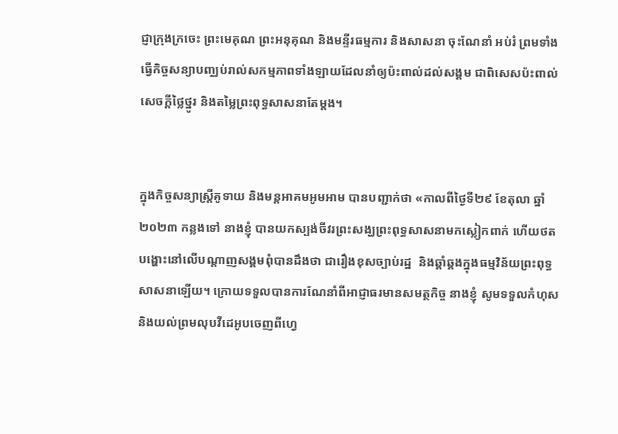ជ្ញាក្រុងក្រចេះ ព្រះមេគុណ ព្រះអនុគុណ និងមន្ទីរធម្មការ និងសាសនា ចុះណែនាំ អប់រំ ព្រមទាំងធ្វើកិច្ចសន្យាបញ្ឈប់រាល់សកម្មភាពទាំងឡាយដែលនាំឲ្យប៉ះពាល់ដល់សង្គម ជាពិសេសប៉ះពាល់សេចក្តីថ្លៃថ្នូរ និងតម្លៃព្រះពុទ្ធសាសនាតែម្តង។


ក្នុងកិច្ចសន្យាស្ត្រីគូទាយ និងមន្តអាគមអូមអាម បានបញ្ជាក់ថា «កាលពីថ្ងៃទី២៩ ខែតុលា ឆ្នាំ២០២៣ កន្លងទៅ នាងខ្ញុំ បានយកស្បង់ចីវរព្រះសង្ឃព្រះពុទ្ធសាសនាមកស្លៀកពាក់ ហើយថតបង្ហោះនៅលើបណ្ដាញសង្គមពុំបានដឹងថា ជារឿងខុសច្បាប់រដ្ឋ  និងឆ្គាំឆ្គងក្នុងធម្មវិន័យព្រះពុទ្ធសាសនាឡើយ។ ក្រោយទទួលបានការណែនាំពីអាជ្ញាធរមានសមត្ថកិច្ច នាងខ្ញុំ សូមទទួលកំហុស និងយល់ព្រមលុបវីដេអូបចេញពីហ្វេ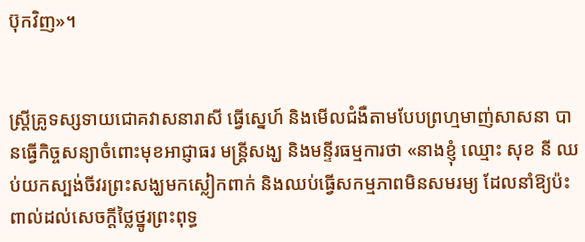ប៊ុកវិញ»។


ស្ត្រីគ្រូទស្សទាយជោគវាសនារាសី ធ្វើស្នេហ៍ និងមើលជំងឺតាមបែបព្រហ្មមាញ់សាសនា បានធ្វើកិច្ចសន្យាចំពោះមុខអាជ្ញាធរ មន្ត្រីសង្ឃ និងមន្ទីរធម្មការថា «នាងខ្ញុំ ឈ្មោះ សុខ នី ឈប់យកស្បង់ចីវរព្រះសង្ឃមកស្លៀកពាក់ និងឈប់ធ្វើសកម្មភាពមិនសមរម្យ ដែលនាំឱ្យប៉ះពាល់ដល់សេចក្តីថ្លៃថ្នូរព្រះពុទ្ធ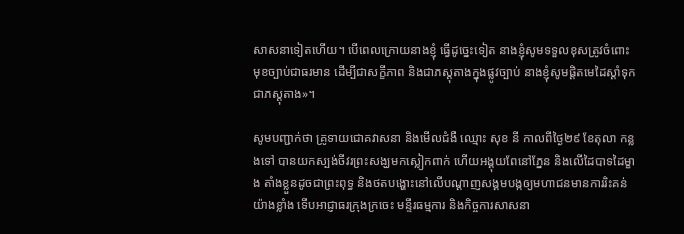សាសនាទៀតហើយ។ បើពេលក្រោយនាងខ្ញុំ ធ្វើដូច្នេះទៀត នាងខ្ញុំសូមទទួលខុសត្រូវចំពោះមុខច្បាប់ជាធរមាន ដើម្បីជាសក្ខីភាព និងជាភស្ដុតាងក្នុងផ្លូវច្បាប់ នាងខ្ញុំសូមផ្តិតមេដៃស្ដាំទុកជាភស្តុតាង»។

សូមបញ្ជាក់ថា គ្រូទាយជោគវាសនា និងមេីលជំងឺ ឈ្មោះ សុខ នី កាលពីថ្ងៃ២៩ ខែតុលា កន្លងទៅ បានយកស្បង់ចីវរព្រះសង្ឃមកស្លៀកពាក់ ហើយអង្គុយពែនៅភ្នែន និងលើដៃបាទដៃម្ខាង តាំងខ្លួនដូចជាព្រះពុទ្ធ និងថតបង្ហោះនៅលើបណ្តាញសង្គមបង្កឲ្យមហាជនមានការរិះគន់យ៉ាងខ្លាំង ទើបអាជ្ញាធរក្រុងក្រចេះ មន្ទីរធម្មការ និងកិច្ចការសាសនា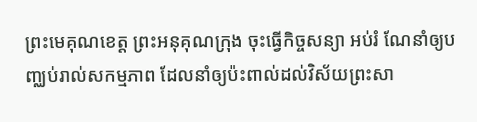ព្រះមេគុណខេត្ត ព្រះអនុគុណក្រុង ចុះធ្វើកិច្ចសន្យា អប់រំ ណែនាំឲ្យបញ្ឈប់រាល់សកម្មភាព ដែលនាំឲ្យប៉ះពាល់ដល់វិស័យព្រះសា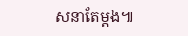សនាតែម្តង៕